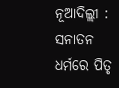ନୂଆଦିଲ୍ଲୀ : ସନାତନ ଧର୍ମରେ ପିତୃ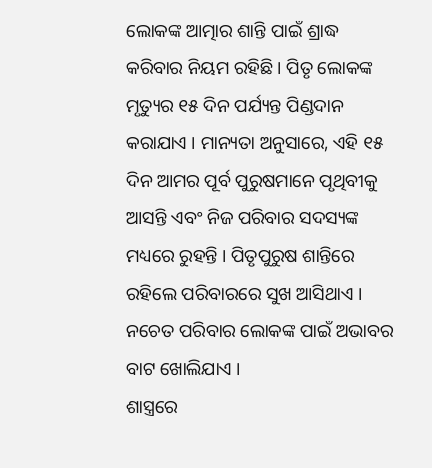ଲୋକଙ୍କ ଆତ୍ମାର ଶାନ୍ତି ପାଇଁ ଶ୍ରାଦ୍ଧ କରିବାର ନିୟମ ରହିଛି । ପିତୃ ଲୋକଙ୍କ ମୃତ୍ୟୁର ୧୫ ଦିନ ପର୍ଯ୍ୟନ୍ତ ପିଣ୍ଡଦାନ କରାଯାଏ । ମାନ୍ୟତା ଅନୁସାରେ, ଏହି ୧୫ ଦିନ ଆମର ପୂର୍ବ ପୁରୁଷମାନେ ପୃଥିବୀକୁ ଆସନ୍ତି ଏବଂ ନିଜ ପରିବାର ସଦସ୍ୟଙ୍କ ମଧ୍ୟରେ ରୁହନ୍ତି । ପିତୃପୁରୁଷ ଶାନ୍ତିରେ ରହିଲେ ପରିବାରରେ ସୁଖ ଆସିଥାଏ । ନଚେତ ପରିବାର ଲୋକଙ୍କ ପାଇଁ ଅଭାବର ବାଟ ଖୋଲିଯାଏ ।
ଶାସ୍ତ୍ରରେ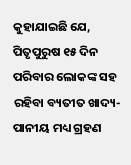କୁହାଯାଇଛି ଯେ, ପିତୃପୁରୁଷ ୧୫ ଦିନ ପରିବାର ଲୋକଙ୍କ ସହ ରହିବା ବ୍ୟତୀତ ଖାଦ୍ୟ-ପାନୀୟ ମଧ୍ୟ ଗ୍ରହଣ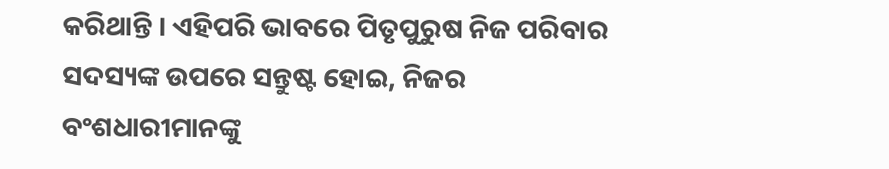କରିଥାନ୍ତି । ଏହିପରି ଭାବରେ ପିତୃପୁରୁଷ ନିଜ ପରିବାର ସଦସ୍ୟଙ୍କ ଉପରେ ସନ୍ତୁଷ୍ଟ ହୋଇ, ନିଜର ବଂଶଧାରୀମାନଙ୍କୁ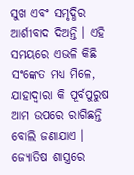ସୁଖ ଏବଂ ସମୃଦ୍ଧିର ଆର୍ଶୀବାଦ ଦିଅନ୍ତି । ଏହି ସମୟରେ ଏଭଳି କିଛି ସଂଙ୍କେତ ମଧ୍ୟ ମିଳେ, ଯାହାଦ୍ୱାରା କି ପୂର୍ବପୁରୁଷ ଆମ ଉପରେ ରାଗିଛନ୍ତି ବୋଲି ଜଣାଯାଏ । ଜ୍ୟୋତିଷ ଶାସ୍ତ୍ରରେ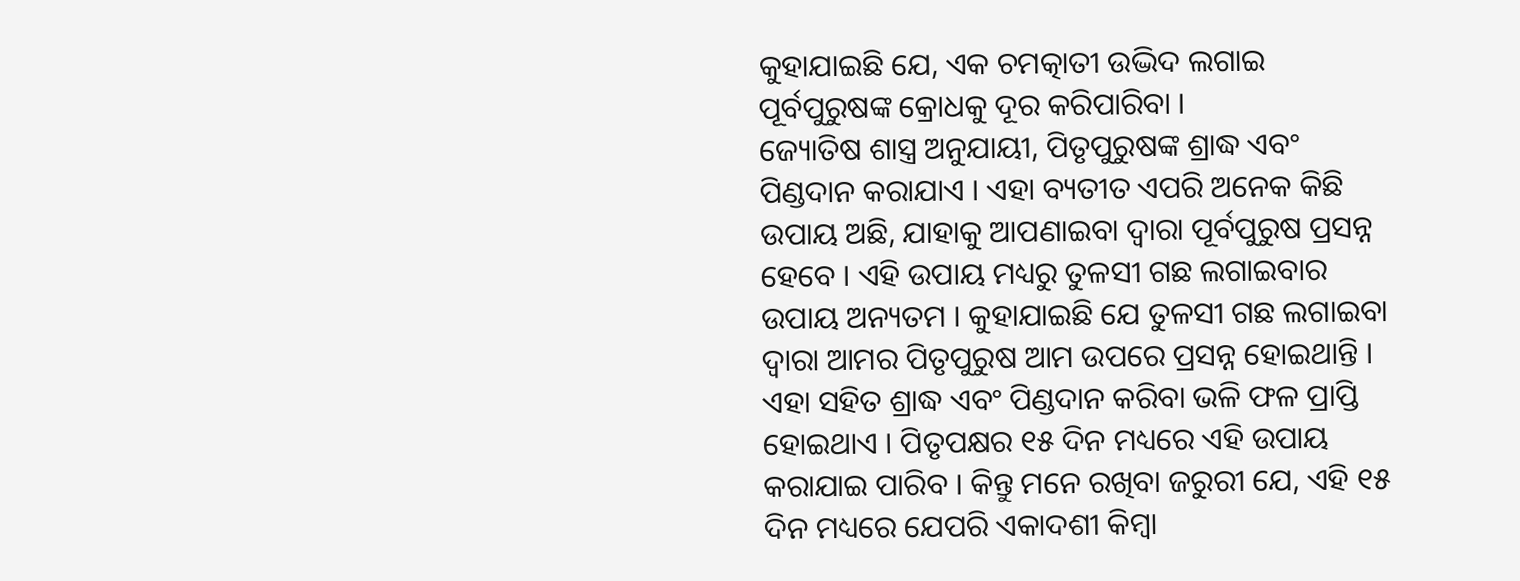କୁହାଯାଇଛି ଯେ, ଏକ ଚମତ୍କାତୀ ଉଦ୍ଭିଦ ଲଗାଇ ପୂର୍ବପୁରୁଷଙ୍କ କ୍ରୋଧକୁ ଦୂର କରିପାରିବା ।
ଜ୍ୟୋତିଷ ଶାସ୍ତ୍ର ଅନୁଯାୟୀ, ପିତୃପୁରୁଷଙ୍କ ଶ୍ରାଦ୍ଧ ଏବଂ ପିଣ୍ଡଦାନ କରାଯାଏ । ଏହା ବ୍ୟତୀତ ଏପରି ଅନେକ କିଛି ଉପାୟ ଅଛି, ଯାହାକୁ ଆପଣାଇବା ଦ୍ୱାରା ପୂର୍ବପୁରୁଷ ପ୍ରସନ୍ନ ହେବେ । ଏହି ଉପାୟ ମଧ୍ୟରୁ ତୁଳସୀ ଗଛ ଲଗାଇବାର ଉପାୟ ଅନ୍ୟତମ । କୁହାଯାଇଛି ଯେ ତୁଳସୀ ଗଛ ଲଗାଇବା ଦ୍ୱାରା ଆମର ପିତୃପୁରୁଷ ଆମ ଉପରେ ପ୍ରସନ୍ନ ହୋଇଥାନ୍ତି । ଏହା ସହିତ ଶ୍ରାଦ୍ଧ ଏବଂ ପିଣ୍ଡଦାନ କରିବା ଭଳି ଫଳ ପ୍ରାପ୍ତି ହୋଇଥାଏ । ପିତୃପକ୍ଷର ୧୫ ଦିନ ମଧ୍ୟରେ ଏହି ଉପାୟ କରାଯାଇ ପାରିବ । କିନ୍ତୁ ମନେ ରଖିବା ଜରୁରୀ ଯେ, ଏହି ୧୫ ଦିନ ମଧ୍ୟରେ ଯେପରି ଏକାଦଶୀ କିମ୍ବା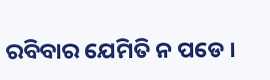ରବିବାର ଯେମିତି ନ ପଡେ ।